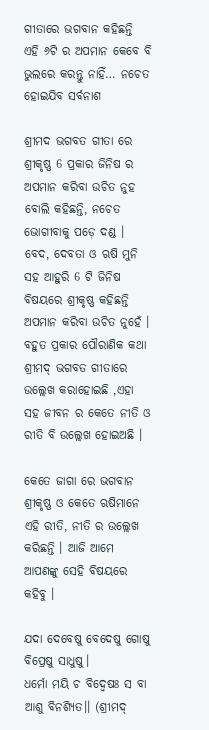ଗୀତାରେ ଭଗବାନ କହିଛନ୍ତି ଏହି ୬ଟି ର ଅପମାନ କେବେ ବି ଭୁଲରେ କରନ୍ତୁ ନାହିଁ… ନଚେତ ହୋଇଯିବ ସର୍ବନାଶ

ଶ୍ରୀମଦ ଭଗବତ ଗୀତା ରେ ଶ୍ରୀକୃଷ୍ଣ 6 ପ୍ରକାର ଜିନିଷ ର ଅପମାନ କରିବା ଉଚିତ ନୁହ ବୋଲି କହିଛନ୍ତି, ନଚେତ ଭୋଗୀବାକୁ ପଡ଼େ ଦଣ୍ଡ । ବେଦ, ଦେବତା ଓ ଋଷି ମୁନି ସହ ଆହୁରି 6 ଟି ଜିନିଷ ବିଷୟରେ ଶ୍ରୀକୃଷ୍ଣ କହିଛନ୍ତି ଅପମାନ କରିବା ଉଚିତ ନୁହେଁ । ବହୁତ ପ୍ରକାର ପୌରାଣିକ କଥା ଶ୍ରୀମଦ୍ ଭଗବତ ଗୀତାରେ ଉଲ୍ଲେଖ କରାହୋଇଛି ,ଏହା ସହ ଜୀବନ ର କେତେ ନୀତି ଓ ରୀତି ବି ଉଲ୍ଲେଖ ହୋଇଅଛି ।

କେତେ ଜାଗା ରେ ଭଗବାନ ଶ୍ରୀକୃଷ୍ଣ ଓ କେତେ ଋଷିମାନେ ଏହି ରୀତି, ନୀତି ର ଉଲ୍ଲେଖ କରିଛନ୍ତି । ଆଜି ଆମେ ଆପଣଙ୍କୁ ସେହି ବିଷୟରେ କହିବୁ ।

ଯଦା ଦେବେଷୁ ବେଦେଷୁ ଗୋଷୁ ବିପ୍ରେଷୁ ସାଧୁଷୁ।
ଧର୍ମୋ ମୟି ଚ ବିଦ୍ୱେଷଃ ସ ବା ଆଶୁ ବିନଶ୍ଯିତ।। (ଶ୍ରୀମଦ୍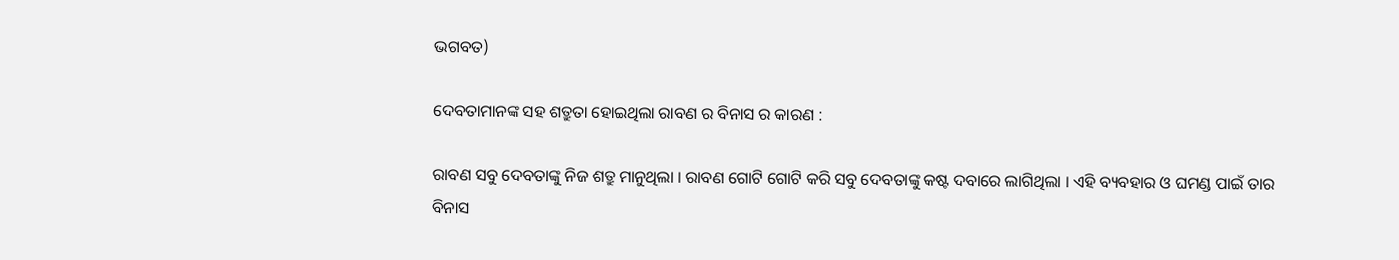ଭଗବତ)

ଦେବତାମାନଙ୍କ ସହ ଶତ୍ରୁତା ହୋଇଥିଲା ରାବଣ ର ବିନାସ ର କାରଣ :

ରାବଣ ସବୁ ଦେବତାଙ୍କୁ ନିଜ ଶତ୍ରୁ ମାନୁଥିଲା । ରାବଣ ଗୋଟି ଗୋଟି କରି ସବୁ ଦେବତାଙ୍କୁ କଷ୍ଟ ଦବାରେ ଲାଗିଥିଲା । ଏହି ବ୍ୟବହାର ଓ ଘମଣ୍ଡ ପାଇଁ ତାର ବିନାସ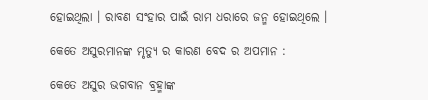ହୋଇଥିଲା । ରାବଣ ସଂହାର ପାଇଁ ରାମ ଧରାରେ ଜନ୍ମ ହୋଇଥିଲେ ।

କେତେ ଅସୁରମାନଙ୍କ ମୃତ୍ୟୁ ର କାରଣ ବେଦ ର ଅପମାନ :

କେତେ ଅସୁର ଭଗବାନ ବ୍ରହ୍ମାଙ୍କ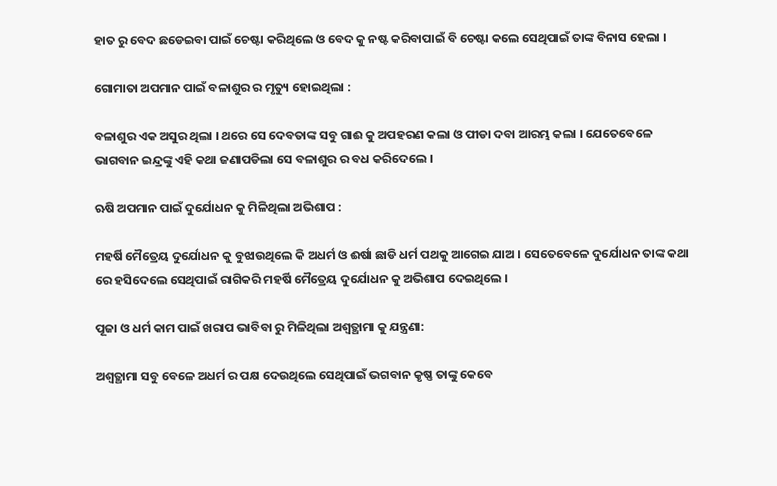ହାତ ରୁ ବେଦ ଛଡେଇବା ପାଇଁ ଚେଷ୍ଟା କରିଥିଲେ ଓ ବେଦ କୁ ନଷ୍ଟ କରିବାପାଇଁ ବି ଚେଷ୍ଟା କଲେ ସେଥିପାଇଁ ତାଙ୍କ ବିନାସ ହେଲା ।

ଗୋମାତା ଅପମାନ ପାଇଁ ବଳାଶୁର ର ମୃତ୍ୟୁ ହୋଇଥିଲା :

ବଳାଶୁର ଏକ ଅସୁର ଥିଲା । ଥରେ ସେ ଦେବତାଙ୍କ ସବୁ ଗାଈ କୁ ଅପହରଣ କଲା ଓ ପୀଡା ଦବା ଆରମ୍ଭ କଲା । ଯେତେବେଳେ ଭାଗବାନ ଇନ୍ଦ୍ରଙ୍କୁ ଏହି କଥା ଜଣାପଡିଲା ସେ ବଳାଶୁର ର ବଧ କରିଦେଲେ ।

ଋଷି ଅପମାନ ପାଇଁ ଦୁର୍ଯୋଧନ କୁ ମିଳିଥିଲା ଅଭିଶାପ :

ମହର୍ଷି ମୈତ୍ରେୟ ଦୁର୍ଯୋଧନ କୁ ବୁଝାଉଥିଲେ କି ଅଧର୍ମ ଓ ଈର୍ଷା ଛାଡି ଧର୍ମ ପଥକୁ ଆଗେଇ ଯାଅ । ସେତେବେଳେ ଦୁର୍ଯୋଧନ ତାଙ୍କ କଥା ରେ ହସିଦେଲେ ସେଥିପାଇଁ ରାଗିକରି ମହର୍ଷି ମୈତ୍ରେୟ ଦୁର୍ଯୋଧନ କୁ ଅଭିଶାପ ଦେଇଥିଲେ ।

ପୂଜା ଓ ଧର୍ମ କାମ ପାଇଁ ଖରାପ ଭାବିବା ରୁ ମିଳିଥିଲା ଅଶ୍ୱତ୍ଥାମା କୁ ଯନ୍ତ୍ରଣା:

ଅଶ୍ୱତ୍ଥାମା ସବୁ ବେଳେ ଅଧର୍ମ ର ପକ୍ଷ ଦେଉଥିଲେ ସେଥିପାଇଁ ଭଗବାନ କୃଷ୍ଣ ତାଙ୍କୁ କେବେ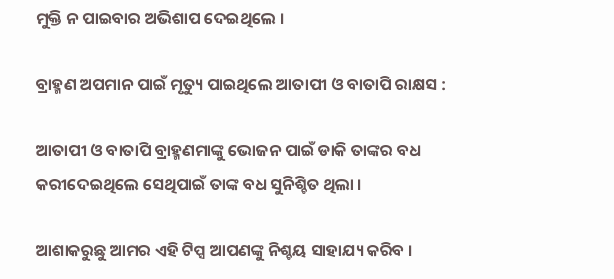ମୁକ୍ତି ନ ପାଇବାର ଅଭିଶାପ ଦେଇଥିଲେ ।

ବ୍ରାହ୍ମଣ ଅପମାନ ପାଇଁ ମୃତ୍ୟୁ ପାଇଥିଲେ ଆତାପୀ ଓ ବାତାପି ରାକ୍ଷସ :

ଆତାପୀ ଓ ବାତାପି ବ୍ରାହ୍ମଣମାଙ୍କୁ ଭୋଜନ ପାଇଁ ଡାକି ତାଙ୍କର ବଧ କରୀଦେଇଥିଲେ ସେଥିପାଇଁ ତାଙ୍କ ବଧ ସୁନିଶ୍ଚିତ ଥିଲା ।

ଆଶାକରୁଛୁ ଆମର ଏହି ଟିପ୍ସ ଆପଣଙ୍କୁ ନିଶ୍ଚୟ ସାହାଯ୍ୟ କରିବ ।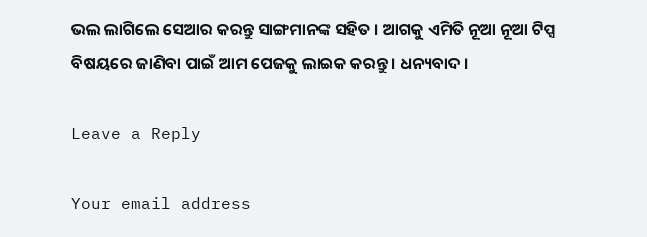ଭଲ ଲାଗିଲେ ସେଆର କରନ୍ତୁ ସାଙ୍ଗମାନଙ୍କ ସହିତ । ଆଗକୁ ଏମିତି ନୂଆ ନୂଆ ଟିପ୍ସ ବିଷୟରେ ଜାଣିବା ପାଇଁ ଆମ ପେଜକୁ ଲାଇକ କରନ୍ତୁ । ଧନ୍ୟବାଦ ।

Leave a Reply

Your email address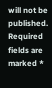will not be published. Required fields are marked *